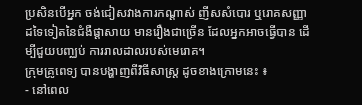ប្រសិនបើអ្នក ចង់ជៀសវាងការកណ្តាស់ ញីសសំបោរ ឬរោគសញ្ញាដទៃទៀតនៃជំងឺផ្តាសាយ មានរឿងជាច្រើន ដែលអ្នកអាចធ្វើបាន ដើម្បីជួយបញ្ឈប់ ការរាលដាលរបស់មេរោគ។
ក្រុមគ្រូពេទ្យ បានបង្ហាញពីវិធីសាស្ត្រ ដូចខាងក្រោមនេះ ៖
- នៅពេល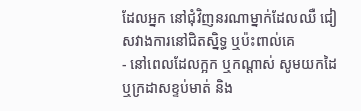ដែលអ្នក នៅជុំវិញនរណាម្នាក់ដែលឈឺ ជៀសវាងការនៅជិតស្និទ្ធ ឬប៉ះពាល់គេ
- នៅពេលដែលក្អក ឬកណ្តាស់ សូមយកដៃ ឬក្រដាសខ្ទប់មាត់ និង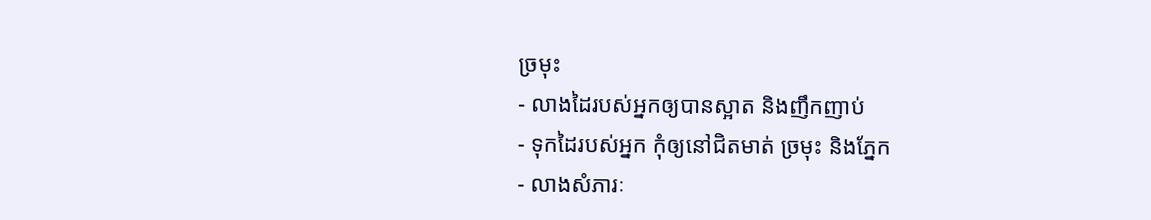ច្រមុះ
- លាងដៃរបស់អ្នកឲ្យបានស្អាត និងញឹកញាប់
- ទុកដៃរបស់អ្នក កុំឲ្យនៅជិតមាត់ ច្រមុះ និងភ្នែក
- លាងសំភារៈ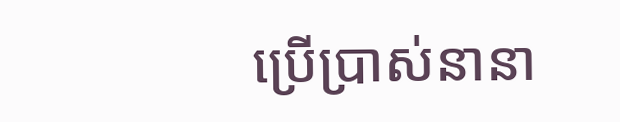ប្រើប្រាស់នានា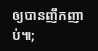ឲ្យបានញឹកញាប់៕;